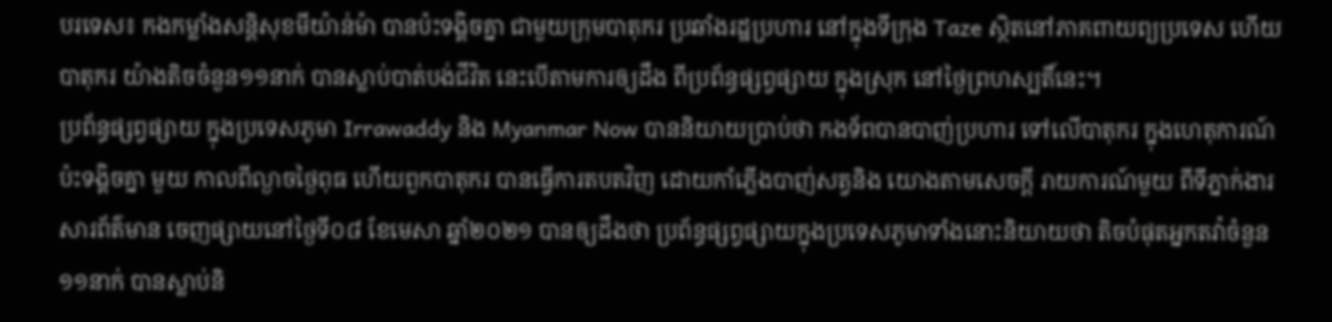បរទេស៖ កងកម្លាំងសន្តិសុខមីយ៉ាន់ម៉ា បានប៉ះទង្គិចគ្នា ជាមួយក្រុមបាតុករ ប្រឆាំងរដ្ឋប្រហារ នៅក្នុងទីក្រុង Taze ស្ថិតនៅភាគពាយព្យប្រទេស ហើយបាតុករ យ៉ាងតិចចំនួន១១នាក់ បានស្លាប់បាត់បង់ជីវិត នេះបើតាមការឲ្យដឹង ពីប្រព័ន្ធផ្សព្វផ្សាយ ក្នុងស្រុក នៅថ្ងៃព្រហស្បតិ៍នេះ។
ប្រព័ន្ធផ្សព្វផ្សាយ ក្នុងប្រទេសភូមា Irrawaddy និង Myanmar Now បាននិយាយប្រាប់ថា កងទ័ពបានបាញ់ប្រហារ ទៅលើបាតុករ ក្នុងហេតុការណ៍ប៉ះទង្គិចគ្នា មួយ កាលពីល្ងាចថ្ងៃពុធ ហើយពួកបាតុករ បានធ្វើការតបតវិញ ដោយកាំភ្លើងបាញ់សត្វនិង យោងតាមសេចក្តី រាយការណ៍មួយ ពីទីភ្នាក់ងារសារព័ត៌មាន ចេញផ្សាយនៅថ្ងៃទី០៨ ខែមេសា ឆ្នាំ២០២១ បានឲ្យដឹងថា ប្រព័ន្ធផ្សព្វផ្សាយក្នុងប្រទេសភូមាទាំងនោះនិយាយថា តិចបំផុតអ្នកតវ៉ាចំនួន១១នាក់ បានស្លាប់និ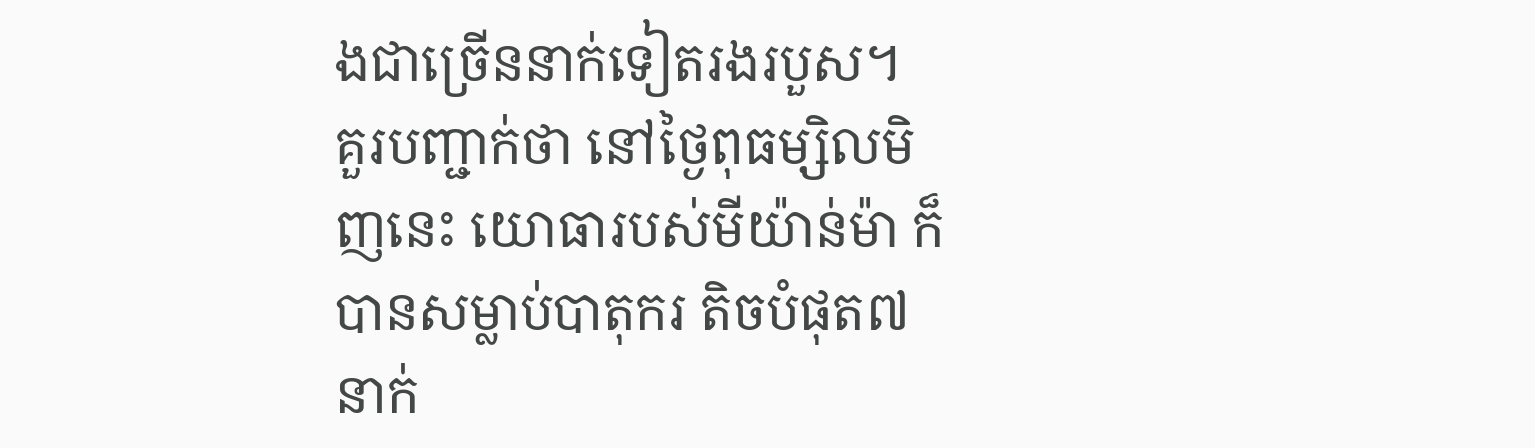ងជាច្រើននាក់ទៀតរងរបួស។
គួរបញ្ជាក់ថា នៅថ្ងៃពុធម្សិលមិញនេះ យោធារបស់មីយ៉ាន់ម៉ា ក៏បានសម្លាប់បាតុករ តិចបំផុត៧នាក់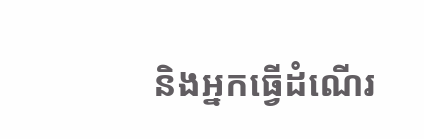និងអ្នកធ្វើដំណើរ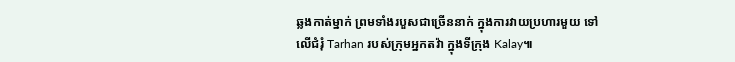ឆ្លងកាត់ម្នាក់ ព្រមទាំងរបួសជាច្រើននាក់ ក្នុងការវាយប្រហារមួយ ទៅលើជំរុំ Tarhan របស់ក្រុមអ្នកតវ៉ា ក្នុងទីក្រុង Kalay៕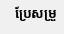ប្រែសម្រួ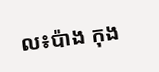ល៖ប៉ាង កុង